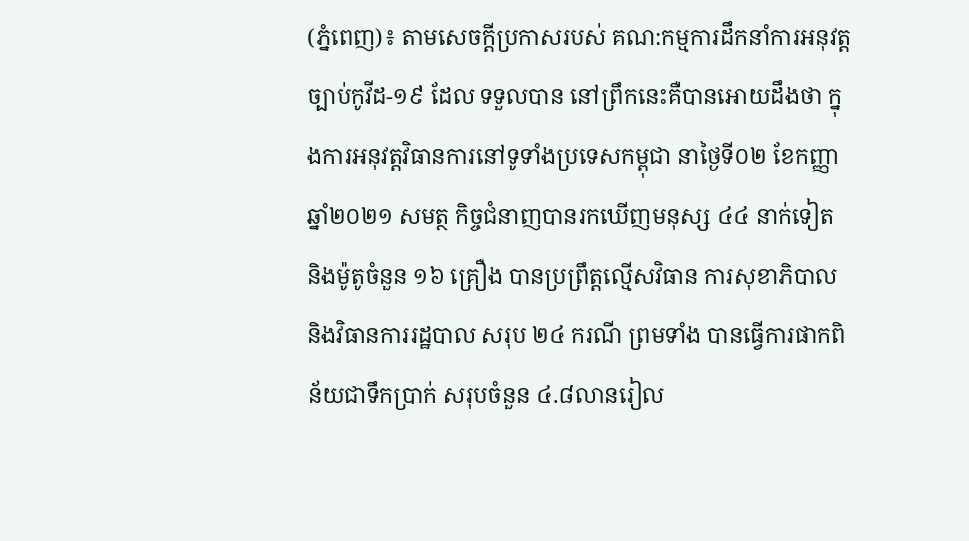(ភ្នំពេញ)៖ តាមសេចក្តីប្រកាសរបស់ គណ:កម្មការដឹកនាំការអនុវត្តច្បាប់កូវីដ-១៩ ដែល ទទួលបាន នៅព្រឹកនេះគឺបានអោយដឹងថា ក្នុងការអនុវត្តវិធានការនៅទូទាំងប្រទេសកម្ពុជា នាថ្ងៃទី០២ ខែកញ្ញា ឆ្នាំ២០២១ សមត្ថ កិច្ចជំនាញបានរកឃើញមនុស្ស ៤៤ នាក់ទៀត និងម៉ូតូចំនួន ១៦ គ្រឿង បានប្រព្រឹត្តល្មើសវិធាន ការសុខាភិបាល និងវិធានការរដ្ឋបាល សរុប ២៤ ករណី ព្រមទាំង បានធ្វើការផាកពិន័យជាទឹកប្រាក់ សរុបចំនួន ៤.៨លានរៀល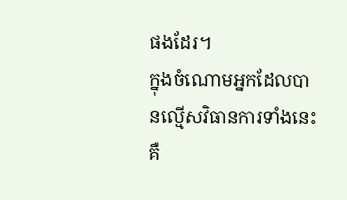ផងដែរ។
ក្នុងចំណោមអ្នកដែលបានល្មើសវិធានការទាំងនេះ គឺ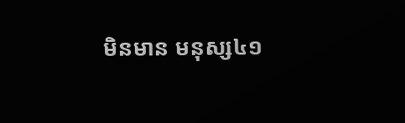មិនមាន មនុស្ស៤១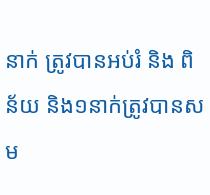នាក់ ត្រូវបានអប់រំ និង ពិន័យ និង១នាក់ត្រូវបានសម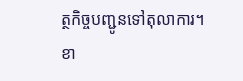ត្ថកិច្ចបញ្ជូនទៅតុលាការ។
ខា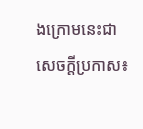ងក្រោមនេះជាសេចក្តីប្រកាស៖